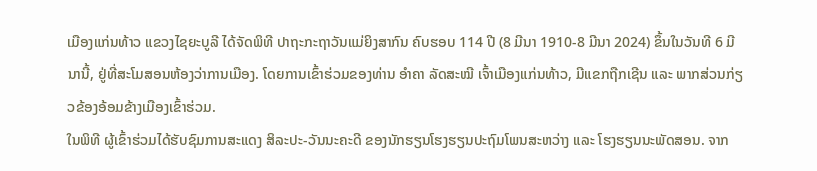ເມືອງແກ່ນທ້າວ ແຂວງໄຊຍະບູລີ ໄດ້ຈັດພິທີ ປາຖະກະຖາວັນແມ່ຍິງສາກົນ ຄົບຮອບ 114 ປີ (8 ມີນາ 1910-8 ມີນາ 2024) ຂຶ້ນໃນວັນທີ 6 ມີນານີ້, ຢູ່ທີ່ສະໂມສອນຫ້ອງວ່າການເມືອງ. ໂດຍການເຂົ້າຮ່ວມຂອງທ່ານ ອໍາຄາ ລັດສະໝີ ເຈົ້າເມືອງແກ່ນທ້າວ, ມີແຂກຖືກເຊີນ ແລະ ພາກສ່ວນກ່ຽວຂ້ອງອ້ອມຂ້າງເມືອງເຂົ້າຮ່ວມ.
ໃນພິທີ ຜູ້ເຂົ້າຮ່ວມໄດ້ຮັບຊົມການສະແດງ ສິລະປະ-ວັນນະຄະດີ ຂອງນັກຮຽນໂຮງຮຽນປະຖົມໂພນສະຫວ່າງ ແລະ ໂຮງຮຽນນະພັດສອນ. ຈາກ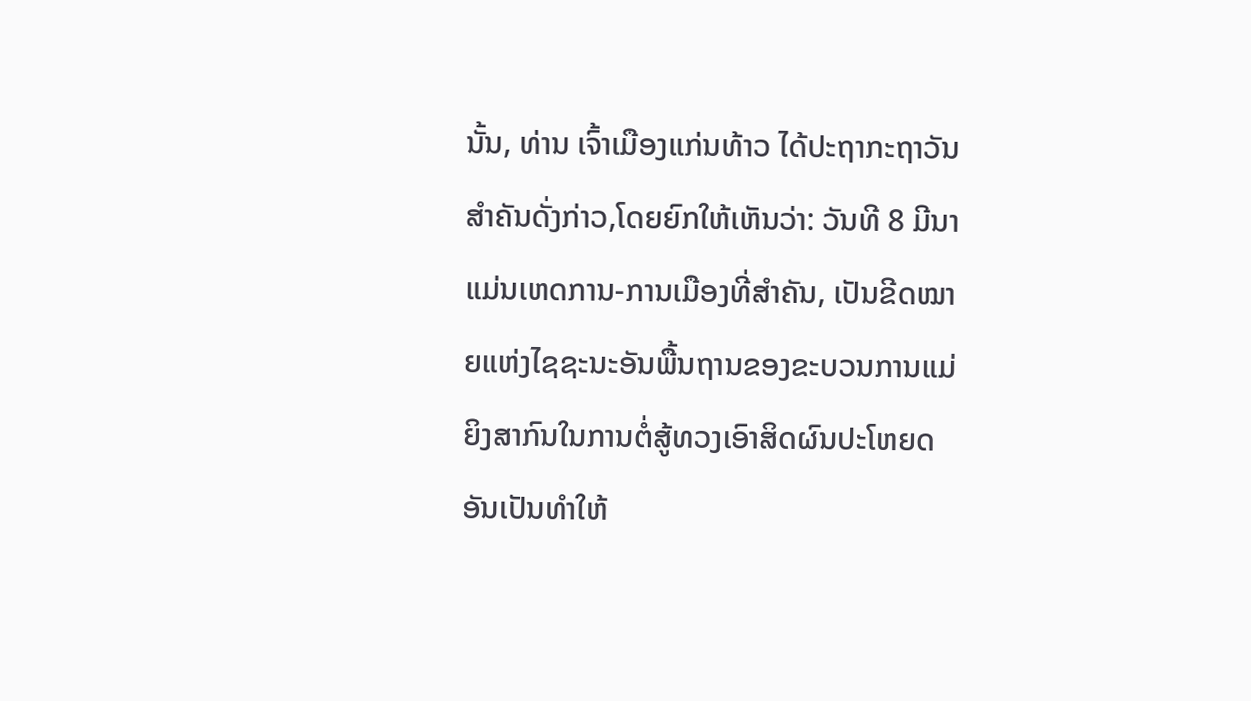ນັ້ນ, ທ່ານ ເຈົ້າເມືອງແກ່ນທ້າວ ໄດ້ປະຖາກະຖາວັນສໍາຄັນດັ່ງກ່າວ,ໂດຍຍົກໃຫ້ເຫັນວ່າ: ວັນທີ 8 ມີນາ ແມ່ນເຫດການ-ການເມືອງທີ່ສຳຄັນ, ເປັນຂີດໝາຍແຫ່ງໄຊຊະນະອັນພື້ນຖານຂອງຂະບວນການແມ່ຍິງສາກົນໃນການຕໍ່ສູ້ທວງເອົາສິດຜົນປະໂຫຍດອັນເປັນທໍາໃຫ້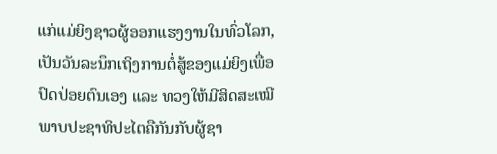ແກ່ແມ່ຍິງຊາວຜູ້ອອກແຮງງານໃນທົ່ວໂລກ, ເປັນວັນລະນຶກເຖິງການຕໍ່ສູ້ຂອງແມ່ຍິງເພື່ອປົດປ່ອຍຕົນເອງ ແລະ ທວງໃຫ້ມີສິດສະເໝີພາບປະຊາທິປະໄຕຄືກັນກັບຜູ້ຊາ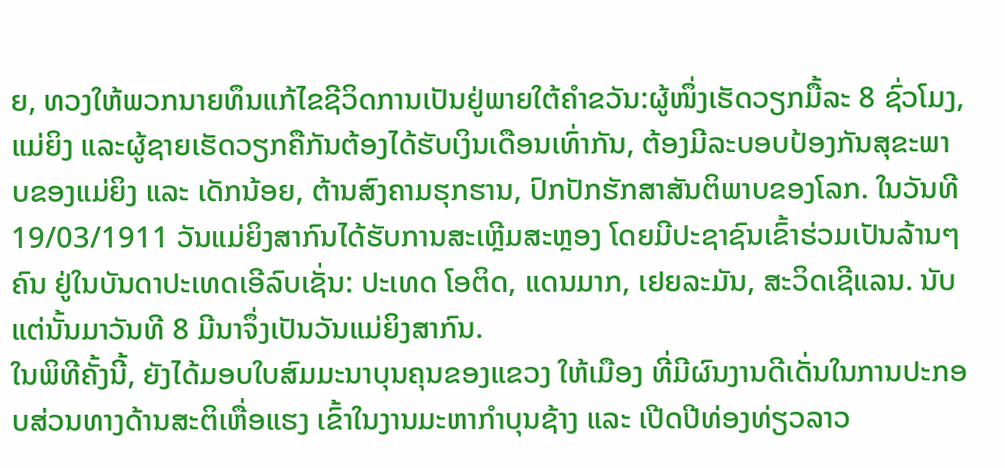ຍ, ທວງໃຫ້ພວກນາຍທຶນແກ້ໄຂຊີວິດການເປັນຢູ່ພາຍໃຕ້ຄຳຂວັນ:ຜູ້ໜຶ່ງເຮັດວຽກມື້ລະ 8 ຊົ່ວໂມງ, ແມ່ຍິງ ແລະຜູ້ຊາຍເຮັດວຽກຄືກັນຕ້ອງໄດ້ຮັບເງິນເດືອນເທົ່າກັນ, ຕ້ອງມີລະບອບປ້ອງກັນສຸຂະພາບຂອງແມ່ຍິງ ແລະ ເດັກນ້ອຍ, ຕ້ານສົງຄາມຮຸກຮານ, ປົກປັກຮັກສາສັນຕິພາບຂອງໂລກ. ໃນວັນທີ 19/03/1911 ວັນແມ່ຍິງສາກົນໄດ້ຮັບການສະເຫຼີມສະຫຼອງ ໂດຍມີປະຊາຊົນເຂົ້າຮ່ວມເປັນລ້ານໆຄົນ ຢູ່ໃນບັນດາປະເທດເອີລົບເຊັ່ນ: ປະເທດ ໂອຕິດ, ແດນມາກ, ເຢຍລະມັນ, ສະວິດເຊີແລນ. ນັບແຕ່ນັ້ນມາວັນທີ 8 ມີນາຈຶ່ງເປັນວັນແມ່ຍິງສາກົນ.
ໃນພິທີຄັ້ງນີ້, ຍັງໄດ້ມອບໃບສົມມະນາບຸນຄຸນຂອງແຂວງ ໃຫ້ເມືອງ ທີ່ມີຜົນງານດີເດັ່ນໃນການປະກອບສ່ວນທາງດ້ານສະຕິເຫື່ອແຮງ ເຂົ້າໃນງານມະຫາກໍາບຸນຊ້າງ ແລະ ເປີດປີທ່ອງທ່ຽວລາວ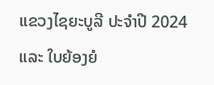ແຂວງໄຊຍະບູລີ ປະຈໍາປີ 2024 ແລະ ໃບຍ້ອງຍໍ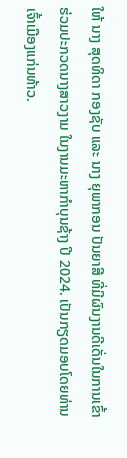ໃຫ້ ນາງ ສຸດທິດາ ກອງຊັບ ແລະ ນາງ ຍຸພາກອນ ປັນຍາສີ ທີ່ມີຜົນງານດີເດັ່ນໃນການເຂົ້າຮ່ວມປະກວດນາງສາວງາມ ໃນງານມະຫາກໍາບຸນຊ້າງ ປີ 2024. ເປັນກຽດມອບໂດຍທ່ານ ເຈົ້າເມືອງແກ່ນທ້າວ.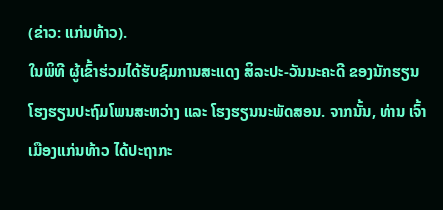(ຂ່າວ: ແກ່ນທ້າວ).
ໃນພິທີ ຜູ້ເຂົ້າຮ່ວມໄດ້ຮັບຊົມການສະແດງ ສິລະປະ-ວັນນະຄະດີ ຂອງນັກຮຽນໂຮງຮຽນປະຖົມໂພນສະຫວ່າງ ແລະ ໂຮງຮຽນນະພັດສອນ. ຈາກນັ້ນ, ທ່ານ ເຈົ້າເມືອງແກ່ນທ້າວ ໄດ້ປະຖາກະ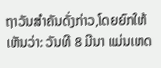ຖາວັນສໍາຄັນດັ່ງກ່າວ,ໂດຍຍົກໃຫ້ເຫັນວ່າ: ວັນທີ 8 ມີນາ ແມ່ນເຫດ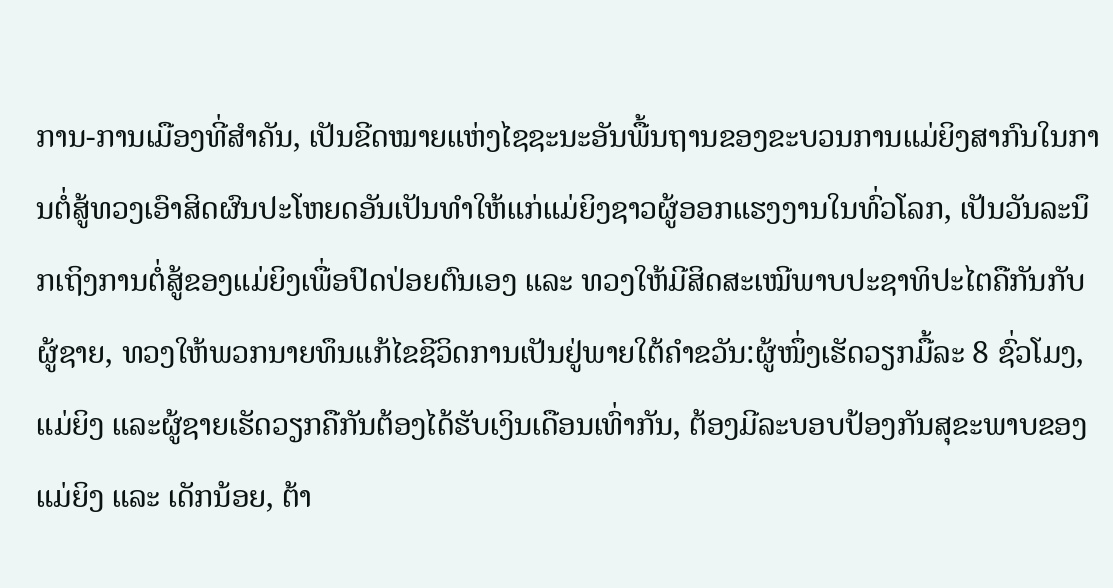ການ-ການເມືອງທີ່ສຳຄັນ, ເປັນຂີດໝາຍແຫ່ງໄຊຊະນະອັນພື້ນຖານຂອງຂະບວນການແມ່ຍິງສາກົນໃນການຕໍ່ສູ້ທວງເອົາສິດຜົນປະໂຫຍດອັນເປັນທໍາໃຫ້ແກ່ແມ່ຍິງຊາວຜູ້ອອກແຮງງານໃນທົ່ວໂລກ, ເປັນວັນລະນຶກເຖິງການຕໍ່ສູ້ຂອງແມ່ຍິງເພື່ອປົດປ່ອຍຕົນເອງ ແລະ ທວງໃຫ້ມີສິດສະເໝີພາບປະຊາທິປະໄຕຄືກັນກັບຜູ້ຊາຍ, ທວງໃຫ້ພວກນາຍທຶນແກ້ໄຂຊີວິດການເປັນຢູ່ພາຍໃຕ້ຄຳຂວັນ:ຜູ້ໜຶ່ງເຮັດວຽກມື້ລະ 8 ຊົ່ວໂມງ, ແມ່ຍິງ ແລະຜູ້ຊາຍເຮັດວຽກຄືກັນຕ້ອງໄດ້ຮັບເງິນເດືອນເທົ່າກັນ, ຕ້ອງມີລະບອບປ້ອງກັນສຸຂະພາບຂອງແມ່ຍິງ ແລະ ເດັກນ້ອຍ, ຕ້າ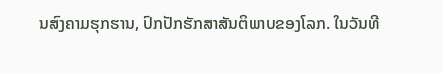ນສົງຄາມຮຸກຮານ, ປົກປັກຮັກສາສັນຕິພາບຂອງໂລກ. ໃນວັນທີ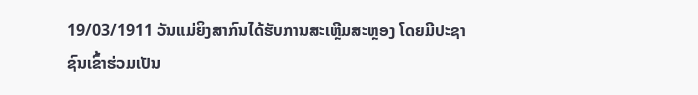19/03/1911 ວັນແມ່ຍິງສາກົນໄດ້ຮັບການສະເຫຼີມສະຫຼອງ ໂດຍມີປະຊາຊົນເຂົ້າຮ່ວມເປັນ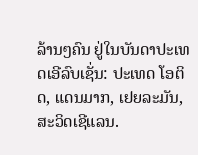ລ້ານໆຄົນ ຢູ່ໃນບັນດາປະເທດເອີລົບເຊັ່ນ: ປະເທດ ໂອຕິດ, ແດນມາກ, ເຢຍລະມັນ, ສະວິດເຊີແລນ.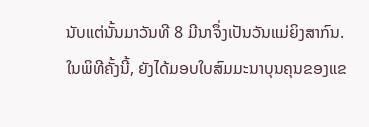ນັບແຕ່ນັ້ນມາວັນທີ 8 ມີນາຈຶ່ງເປັນວັນແມ່ຍິງສາກົນ.
ໃນພິທີຄັ້ງນີ້, ຍັງໄດ້ມອບໃບສົມມະນາບຸນຄຸນຂອງແຂ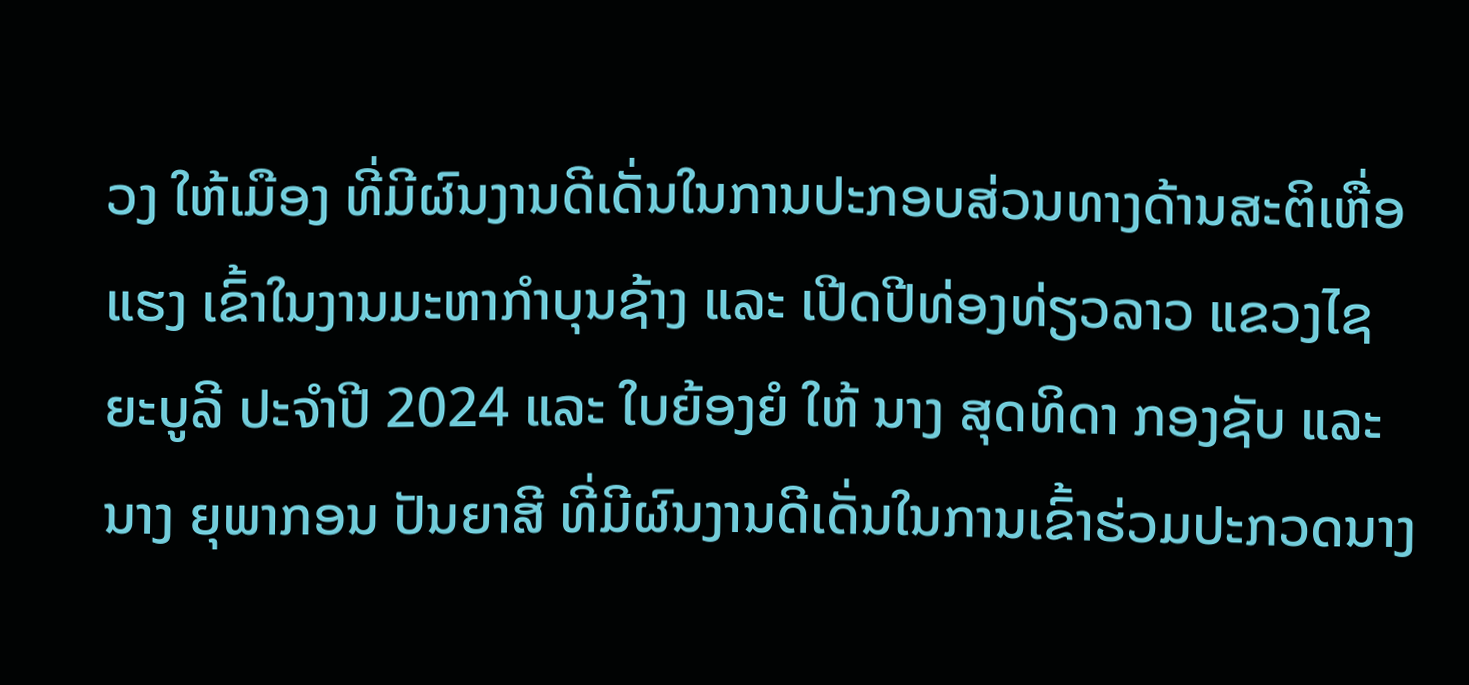ວງ ໃຫ້ເມືອງ ທີ່ມີຜົນງານດີເດັ່ນໃນການປະກອບສ່ວນທາງດ້ານສະຕິເຫື່ອແຮງ ເຂົ້າໃນງານມະຫາກໍາບຸນຊ້າງ ແລະ ເປີດປີທ່ອງທ່ຽວລາວ ແຂວງໄຊຍະບູລີ ປະຈໍາປີ 2024 ແລະ ໃບຍ້ອງຍໍ ໃຫ້ ນາງ ສຸດທິດາ ກອງຊັບ ແລະ ນາງ ຍຸພາກອນ ປັນຍາສີ ທີ່ມີຜົນງານດີເດັ່ນໃນການເຂົ້າຮ່ວມປະກວດນາງ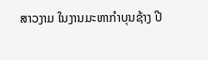ສາວງາມ ໃນງານມະຫາກໍາບຸນຊ້າງ ປີ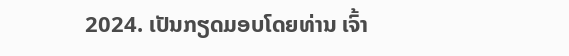2024. ເປັນກຽດມອບໂດຍທ່ານ ເຈົ້າ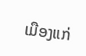ເມືອງແກ່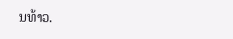ນທ້າວ.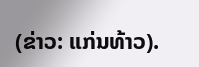(ຂ່າວ: ແກ່ນທ້າວ).